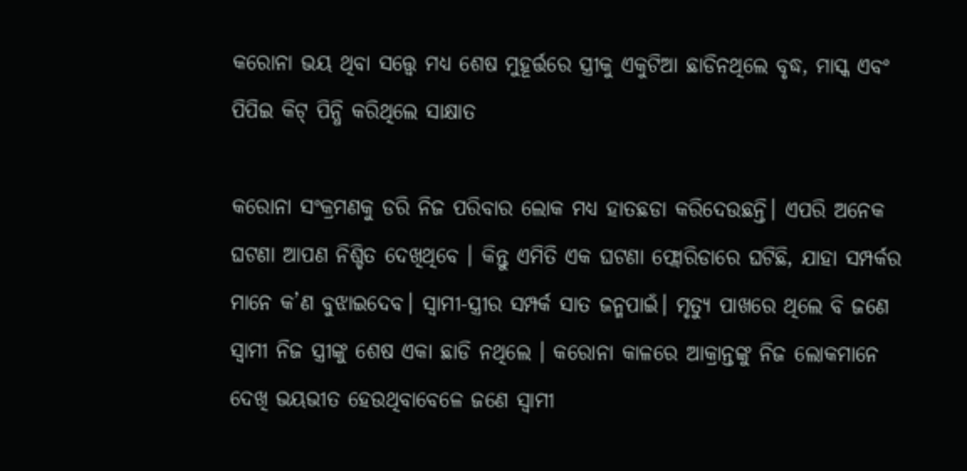କରୋନା ଭୟ ଥିବା ସତ୍ତ୍ୱେ ମଧ୍ୟ ଶେଷ ମୁହୂର୍ତ୍ତରେ ସ୍ତ୍ରୀକୁ ଏକୁଟିଆ ଛାଡିନଥିଲେ ବୃଦ୍ଧ, ମାସ୍କ ଏବଂ ପିପିଇ କିଟ୍‌ ପିନ୍ଧି କରିଥିଲେ ସାକ୍ଷାତ

କରୋନା ସଂକ୍ରମଣକୁ ଡରି ନିଜ ପରିବାର ଲୋକ ମଧ୍ୟ ହାତଛଡା କରିଦେଉଛନ୍ତି। ଏପରି ଅନେକ ଘଟଣା ଆପଣ ନିଶ୍ଚିତ ଦେଖିଥିବେ । କିନ୍ତୁ ଏମିତି ଏକ ଘଟଣା ଫ୍ଲୋରିଡାରେ ଘଟିଛି, ଯାହା ସମ୍ପର୍କର ମାନେ କ’ଣ ବୁଝାଇଦେବ। ସ୍ବାମୀ-ସ୍ତ୍ରୀର ସମ୍ପର୍କ ସାତ ଜନ୍ମପାଇଁ। ମୃତ୍ୟୁ ପାଖରେ ଥିଲେ ବି ଜଣେ ସ୍ବାମୀ ନିଜ ସ୍ତ୍ରୀଙ୍କୁ ଶେଷ ଏକା ଛାଡି ନଥିଲେ । କରୋନା କାଳରେ ଆକ୍ରାନ୍ତଙ୍କୁ ନିଜ ଲୋକମାନେ ଦେଖି ଭୟଭୀତ ହେଉଥିବାବେଳେ ଜଣେ ସ୍ବାମୀ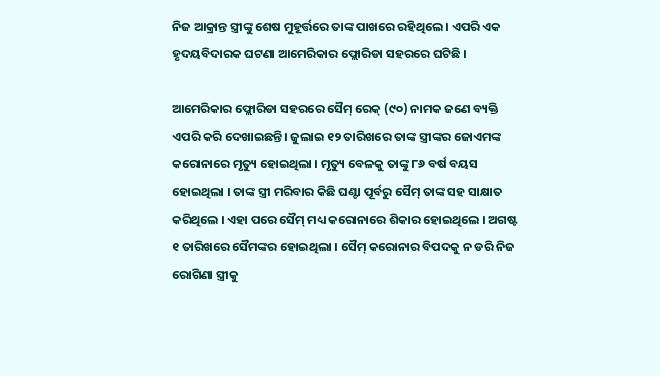ନିଜ ଆକ୍ରାନ୍ତ ସ୍ତ୍ରୀଙ୍କୁ ଶେଷ ମୁହୂର୍ତ୍ତରେ ତାଙ୍କ ପାଖରେ ରହିଥିଲେ । ଏପରି ଏକ ହୃଦୟବିଦାରକ ଘଟଣା ଆମେରିକାର ଫ୍ଲୋରିଡା ସହରରେ ଘଟିଛି ।

ଆମେରିକାର ଫ୍ଲୋରିଡା ସହରରେ ସୈମ୍ ରେକ୍ (୯୦) ନାମକ ଜଣେ ବ୍ୟକ୍ତି ଏପରି କରି ଦେଖାଇଛନ୍ତି। ଜୁଲାଇ ୧୨ ତାରିଖରେ ତାଙ୍କ ସ୍ତ୍ରୀଙ୍କର ଜୋଏମଙ୍କ କରୋନାରେ ମୃତ୍ୟୁ ହୋଇଥିଲା । ମୃତ୍ୟୁ ବେଳକୁ ତାଙ୍କୁ ୮୬ ବର୍ଷ ବୟସ ହୋଇଥିଲା । ତାଙ୍କ ସ୍ତ୍ରୀ ମରିବାର କିଛି ଘଣ୍ଟା ପୂର୍ବରୁ ସୈମ୍ ତାଙ୍କ ସହ ସାକ୍ଷାତ କରିଥିଲେ । ଏହା ପରେ ସୈମ୍ ମଧ୍ୟ କରୋନାରେ ଶିକାର ହୋଇଥିଲେ । ଅଗଷ୍ଟ ୧ ତାରିଖରେ ସୈମଙ୍କର ହୋଇଥିଲା । ସୈମ୍ କରୋନାର ବିପଦକୁ ନ ଡରି ନିଜ ରୋଗିଣା ସ୍ତ୍ରୀକୁ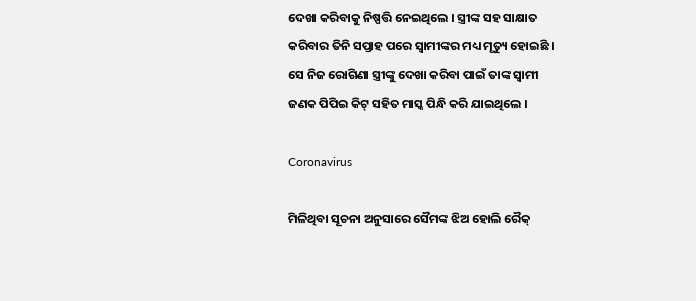ଦେଖା କରିବାକୁ ନିଷ୍ପତ୍ତି ନେଇଥିଲେ । ସ୍ତ୍ରୀଙ୍କ ସହ ସାକ୍ଷାତ କରିବାର ତିନି ସପ୍ତାହ ପରେ ସ୍ବାମୀଙ୍କର ମଧ୍ୟ ମୃତ୍ୟୁ ହୋଇଛି । ସେ ନିଜ ରୋଗିଣା ସ୍ତ୍ରୀଙ୍କୁ ଦେଖା କରିବା ପାଇଁ ତାଙ୍କ ସ୍ବାମୀ ଜଣକ ପିପିଇ କିଟ୍ ସହିତ ମାସ୍କ ପିନ୍ଧି କରି ଯାଇଥିଲେ ।

Coronavirus

ମିଳିଥିବା ସୂଚନା ଅନୁସାରେ ସୈମଙ୍କ ଝିଅ ହୋଲି ରୈକ୍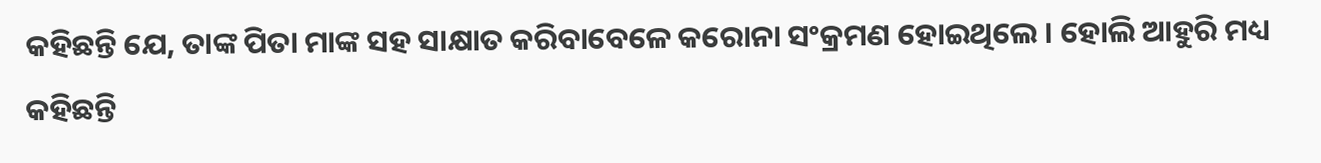କହିଛନ୍ତି ଯେ, ତାଙ୍କ ପିତା ମାଙ୍କ ସହ ସାକ୍ଷାତ କରିବାବେଳେ କରୋନା ସଂକ୍ରମଣ ହୋଇଥିଲେ । ହୋଲି ଆହୁରି ମଧ୍ୟ କହିଛନ୍ତି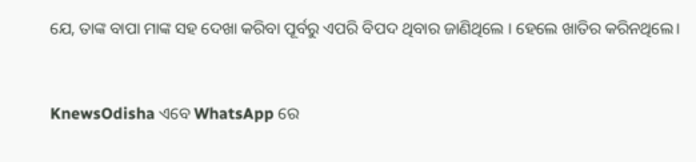ଯେ, ତାଙ୍କ ବାପା ମାଙ୍କ ସହ ଦେଖା କରିବା ପୂର୍ବରୁ ଏପରି ବିପଦ ଥିବାର ଜାଣିଥିଲେ । ହେଲେ ଖାତିର କରିନଥିଲେ।


KnewsOdisha ଏବେ WhatsApp ରେ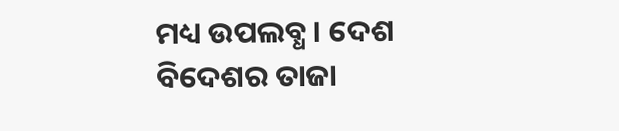ମଧ୍ୟ ଉପଲବ୍ଧ । ଦେଶ ବିଦେଶର ତାଜା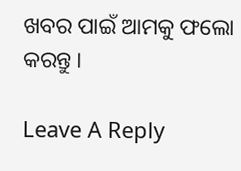ଖବର ପାଇଁ ଆମକୁ ଫଲୋ କରନ୍ତୁ ।

Leave A Reply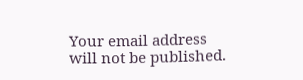Your email address will not be published.